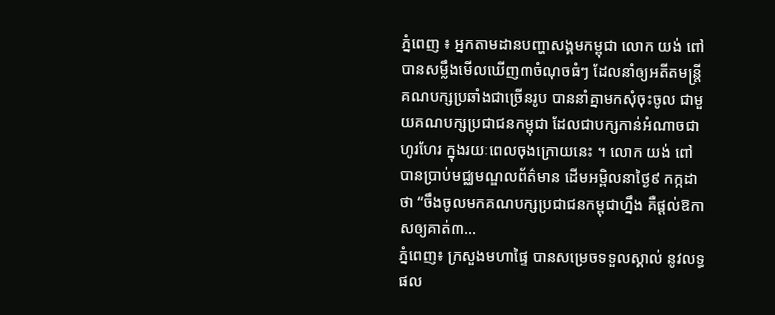ភ្នំពេញ ៖ អ្នកតាមដានបញ្ហាសង្គមកម្ពុជា លោក យង់ ពៅ បានសម្លឹងមើលឃើញ៣ចំណុចធំៗ ដែលនាំឲ្យអតីតមន្រ្តីគណបក្សប្រឆាំងជាច្រើនរូប បាននាំគ្នាមកសុំចុះចូល ជាមួយគណបក្សប្រជាជនកម្ពុជា ដែលជាបក្សកាន់អំណាចជាហូរហែរ ក្នុងរយៈពេលចុងក្រោយនេះ ។ លោក យង់ ពៅ បានប្រាប់មជ្ឈមណ្ឌលព័ត៌មាន ដើមអម្ពិលនាថ្ងៃ៩ កក្កដា ថា “ចឹងចូលមកគណបក្សប្រជាជនកម្ពុជាហ្នឹង គឺផ្តល់ឱកាសឲ្យគាត់៣...
ភ្នំពេញ៖ ក្រសួងមហាផ្ទៃ បានសម្រេចទទួលស្គាល់ នូវលទ្ធផល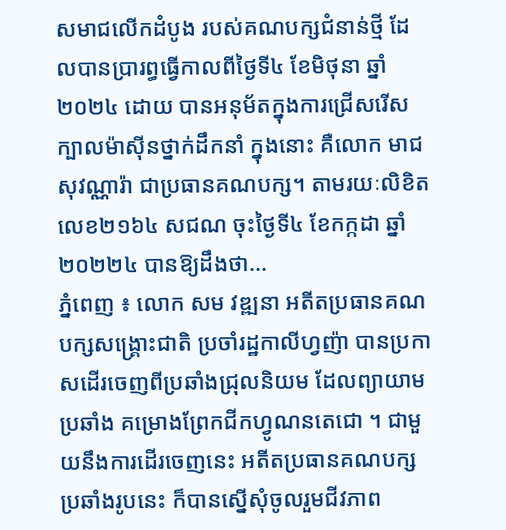សមាជលើកដំបូង របស់គណបក្សជំនាន់ថ្មី ដែលបានប្រារព្ធធ្វើកាលពីថ្ងៃទី៤ ខែមិថុនា ឆ្នាំ២០២៤ ដោយ បានអនុម័តក្នុងការជ្រើសរើស ក្បាលម៉ាស៊ីនថ្នាក់ដឹកនាំ ក្នុងនោះ គឺលោក មាជ សុវណ្ណារ៉ា ជាប្រធានគណបក្ស។ តាមរយៈលិខិតលេខ២១៦៤ សជណ ចុះថ្ងៃទី៤ ខែកក្កដា ឆ្នាំ២០២២៤ បានឱ្យដឹងថា...
ភ្នំពេញ ៖ លោក សម វឌ្ឍនា អតីតប្រធានគណបក្សសង្គ្រោះជាតិ ប្រចាំរដ្ឋកាលីហ្វញ៉ា បានប្រកាសដើរចេញពីប្រឆាំងជ្រុលនិយម ដែលព្យាយាមប្រឆាំង គម្រោងព្រែកជីកហ្វូណនតេជោ ។ ជាមួយនឹងការដើរចេញនេះ អតីតប្រធានគណបក្សប្រឆាំងរូបនេះ ក៏បានស្នើសុំចូលរួមជីវភាព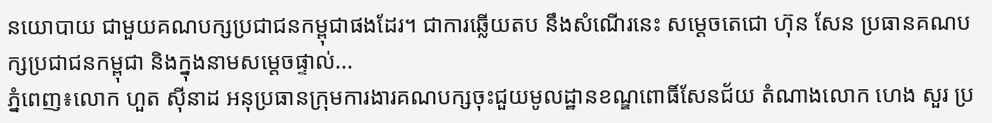នយោបាយ ជាមួយគណបក្សប្រជាជនកម្ពុជាផងដែរ។ ជាការឆ្លើយតប នឹងសំណើរនេះ សម្ដេចតេជោ ហ៊ុន សែន ប្រធានគណបក្សប្រជាជនកម្ពុជា និងក្នុងនាមសម្ដេចផ្ទាល់...
ភ្នំពេញ៖លោក ហួត ស៊ីនាដ អនុប្រធានក្រុមការងារគណបក្សចុះជួយមូលដ្ឋានខណ្ឌពោធិ៍សែនជ័យ តំណាងលោក ហេង សួរ ប្រ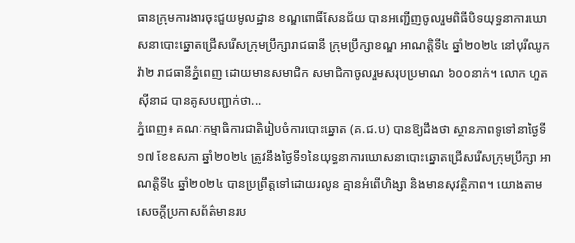ធានក្រុមការងារចុះជួយមូលដ្ឋាន ខណ្ឌពោធិ៍សែនជ័យ បានអញ្ជើញចូលរួមពិធីបិទយុទ្ធនាការឃោសនាបោះឆ្នោតជ្រើសរើសក្រុមប្រឹក្សារាជធានី ក្រុមប្រឹក្សាខណ្ឌ អាណត្តិទី៤ ឆ្នាំ២០២៤ នៅបុរីឈូកវ៉ា២ រាជធានីភ្នំពេញ ដោយមានសមាជិក សមាជិកាចូលរួមសរុបប្រមាណ ៦០០នាក់។ លោក ហួត ស៊ីនាដ បានគូសបញ្ជាក់ថា...
ភ្នំពេញ៖ គណៈកម្មាធិការជាតិរៀបចំការបោះឆ្នោត (គ.ជ.ប) បានឱ្យដឹងថា ស្ថានភាពទូទៅនាថ្ងៃទី១៧ ខែឧសភា ឆ្នាំ២០២៤ ត្រូវនឹងថ្ងៃទី១នៃយុទ្ធនាការឃោសនាបោះឆ្នោតជ្រើសរើសក្រុមប្រឹក្សា អាណត្តិទី៤ ឆ្នាំ២០២៤ បានប្រព្រឹត្តទៅដោយរលូន គ្មានអំពើហិង្សា និងមានសុវត្ថិភាព។ យោងតាមសេចក្ដីប្រកាសព័ត៌មានរប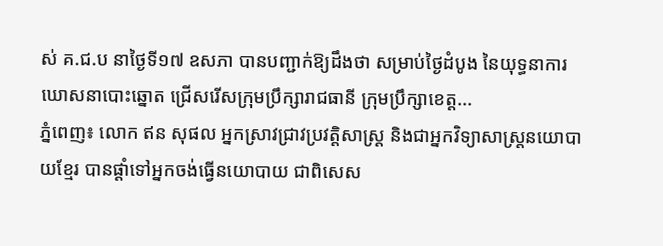ស់ គ.ជ.ប នាថ្ងៃទី១៧ ឧសភា បានបញ្ជាក់ឱ្យដឹងថា សម្រាប់ថ្ងៃដំបូង នៃយុទ្ធនាការឃោសនាបោះឆ្នោត ជ្រើសរើសក្រុមប្រឹក្សារាជធានី ក្រុមប្រឹក្សាខេត្ត...
ភ្នំពេញ៖ លោក ឥន សុផល អ្នកស្រាវជ្រាវប្រវត្តិសាស្ត្រ និងជាអ្នកវិទ្យាសាស្ត្រនយោបាយខ្មែរ បានផ្តាំទៅអ្នកចង់ធ្វើនយោបាយ ជាពិសេស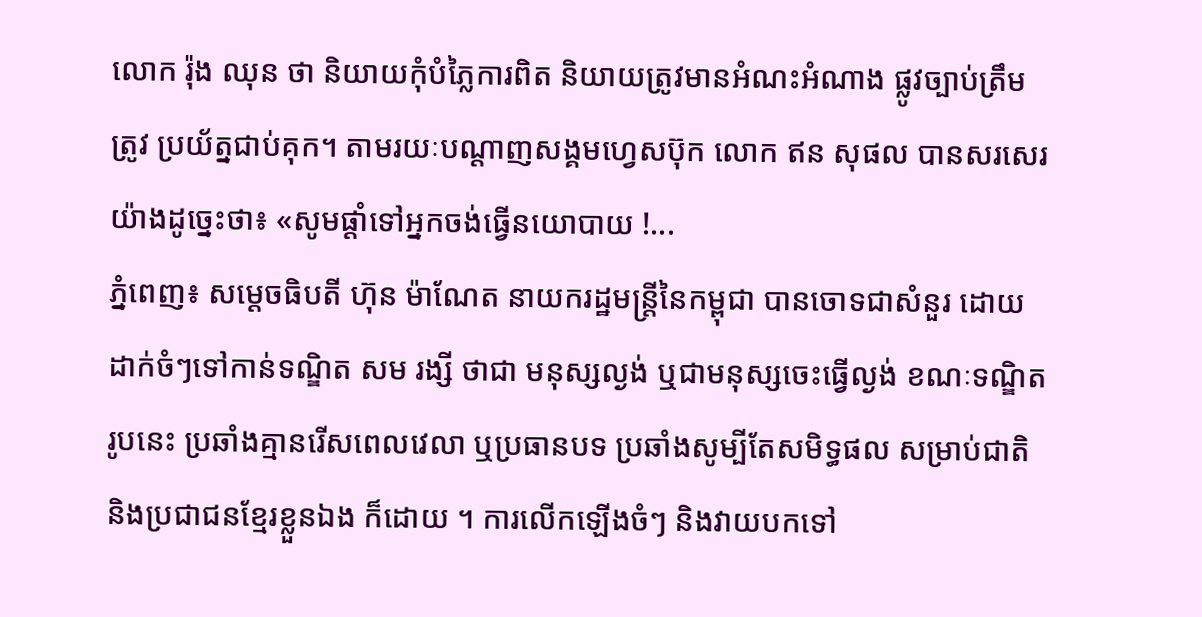លោក រ៉ុង ឈុន ថា និយាយកុំបំភ្លៃការពិត និយាយត្រូវមានអំណះអំណាង ផ្លូវច្បាប់ត្រឹមត្រូវ ប្រយ័ត្នជាប់គុក។ តាមរយៈបណ្ដាញសង្គមហ្វេសប៊ុក លោក ឥន សុផល បានសរសេរយ៉ាងដូច្នេះថា៖ «សូមផ្តាំទៅអ្នកចង់ធ្វើនយោបាយ !...
ភ្នំពេញ៖ សម្តេចធិបតី ហ៊ុន ម៉ាណែត នាយករដ្ឋមន្ត្រីនៃកម្ពុជា បានចោទជាសំនួរ ដោយដាក់ចំៗទៅកាន់ទណ្ឌិត សម រង្សី ថាជា មនុស្សល្ងង់ ឬជាមនុស្សចេះធ្វើល្ងង់ ខណៈទណ្ឌិតរូបនេះ ប្រឆាំងគ្មានរើសពេលវេលា ឬប្រធានបទ ប្រឆាំងសូម្បីតែសមិទ្ធផល សម្រាប់ជាតិ និងប្រជាជនខ្មែរខ្លួនឯង ក៏ដោយ ។ ការលេីកឡេីងចំៗ និងវាយបកទៅ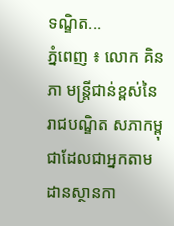ទណ្ឌិត...
ភ្នំពេញ ៖ លោក គិន ភា មន្រ្តីជាន់ខ្ពស់នៃរាជបណ្ឌិត សភាកម្ពុជាដែលជាអ្នកតាមដានស្ថានកា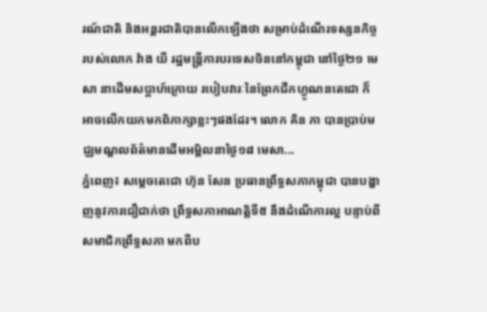រណ៍ជាតិ និងអន្តរជាតិបានលើកឡើងថា សម្រាប់ដំណើរទស្សនកិច្ចរបស់លោក វ៉ាង យី រដ្ឋមន្រ្តីការបរទេសចិននៅកម្ពុជា នៅថ្ងៃ២១ មេសា នាដើមសប្តាហ៍ក្រោយ របៀបវារៈនៃព្រែកជីកហ្វូណនតេជោ ក៏អាចលើកយកមកពិភាក្សាខ្លះៗផងដែរ។ លោក គិន ភា បានប្រាប់មជ្ឈមណ្ឌលព័ត៌មានដើមអម្ពិលនាថ្ងៃ១៨ មេសា...
ភ្នំពេញ៖ សម្ដេចតេជោ ហ៊ុន សែន ប្រធានព្រឹទ្ធសភាកម្ពុជា បានបង្ហាញនូវការជឿជាក់ថា ព្រឹទ្ធសភាអាណត្តិទី៥ នឹងដំណើការល្អ បន្ទាប់ពីសមាជិកព្រឹទ្ធសភា មកពីប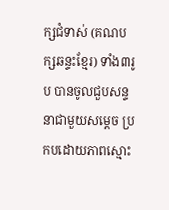ក្សជំទាស់ (គណបក្សឆន្ទះខ្មែរ) ទាំង៣រូប បានចូលជួបសន្ទនាជាមួយសម្ដេច ប្រកបដោយភាពស្មោះ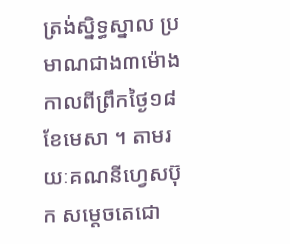ត្រង់ស្និទ្ធស្នាល ប្រមាណជាង៣ម៉ោង កាលពីព្រឹកថ្ងៃ១៨ ខែមេសា ។ តាមរយៈគណនីហ្វេសប៊ុក សម្ដេចតេជោ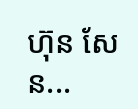ហ៊ុន សែន...